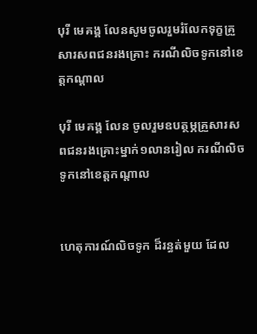បុរី មេគង្គ លែនសូមចូលរួមរំលែកទុក្ខគ្រួសារសពជនរងគ្រោះ ករណីលិចទូកនៅខេត្តកណ្ដាល

បុរី មេគង្គ លែន ចូលរួមឧបត្ថម្ភគ្រួសារសពជនរងគ្រោះម្នាក់១លានរៀល ករណីលិចទូកនៅខេត្តកណ្តាល


ហេតុការណ៍លិចទូក ដ៏រន្ធត់មួយ ដែល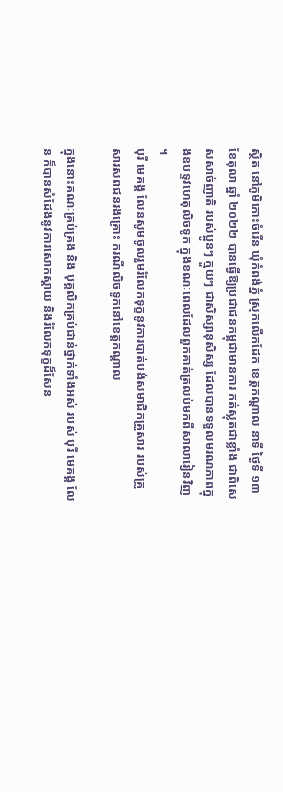ស្ថិត នៅភូមិកោះចំរើន ឃុំកំពង់ភ្នំ ស្រុកលើកដែក ខេត្តកណ្ដាល នាទី ថ្ងៃទី ១៣ ខែតុលា ឆ្នាំ ២០២២ បានធ្វើឱ្យប្រជាជនកម្ពុជាមានការ កត់ស្លុតជាខ្លាំង ជាពិសេសសាច់ញាតិ របស់ប្អូនៗ ក្មួយៗ ជាសិស្សានុសិស្ស ដែលបានទទួលមរណភាពក្នុងឧបទ្ទវហេតុលិចទូក ក្នុងខណៈពេលដែលពួកគាត់ត្រលប់មកពីសាលារៀនវិញ ។
បុរី មេគង្គ លែនសូមចូលរួមរំលែកទុក្ខនូវការបាត់បង់សមាជិកគ្រួសារ របស់គ្រួសារសពជនរងគ្រោះ ករណីលិចទូកនៅខេត្តកណ្តាល

ក្នុងនោះគណៈគ្រប់គ្រង និង បុគ្គលិកគ្រប់ជាន់ថ្នាក់ទាំងអស់ របស់ បុរី មេគង្គ លែន ក៏បានសំដែងនូវការសោកស្តាយ និងរំលែកទុក្ខដ៏សែន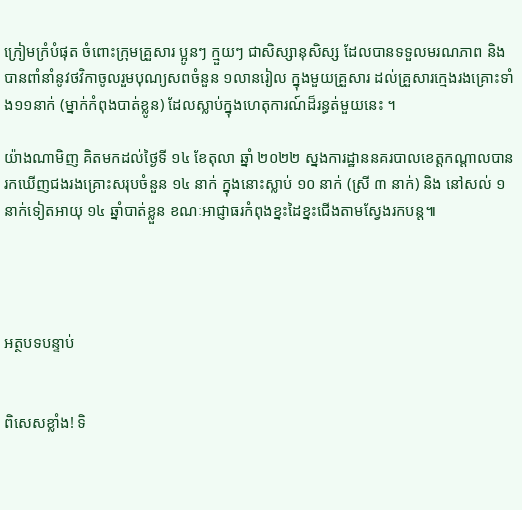ក្រៀមក្រំបំផុត ចំពោះក្រុមគ្រួសារ ប្អូនៗ ក្មួយៗ ជាសិស្សានុសិស្ស ដែលបានទទួលមរណភាព និងបានពាំនាំនូវថវិកាចូលរួមបុណ្យសពចំនួន ១លានរៀល ក្នុងមួយគ្រួសារ ដល់គ្រួសារក្មេងរងគ្រោះទាំង១១នាក់ (ម្នាក់កំពុងបាត់ខ្លូន) ដែលស្លាប់ក្នុងហេតុការណ៍ដ៏រន្ធត់មួយនេះ ។

យ៉ាងណាមិញ គិតមកដល់ថ្ងៃទី ១៤ ខែតុលា ឆ្នាំ ២០២២ ស្នងការដ្ឋាននគរបាលខេត្តកណ្ដាលបានរកឃើញជងរងគ្រោះសរុបចំនួន ១៤ នាក់ ក្នុងនោះស្លាប់ ១០ នាក់ (ស្រី ៣ នាក់) និង នៅសល់ ១ នាក់ទៀតអាយុ ១៤ ឆ្នាំបាត់ខ្លួន ខណៈអាជ្ញាធរកំពុងខ្នះដៃខ្នះជើងតាមស្វែងរកបន្ត៕




អត្ថបទបន្ទាប់


ពិសេសខ្លាំង! ទិ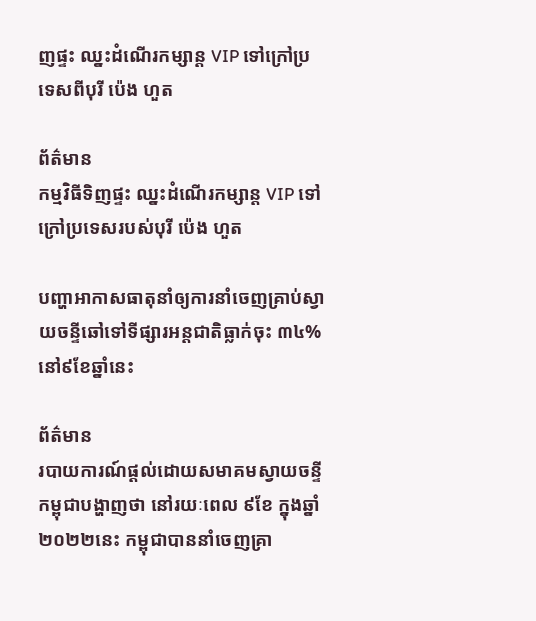ញផ្ទះ ឈ្នះដំណើរកម្សាន្ត VIP ទៅក្រៅប្រទេសពីបុរី ប៉េង ហួត

ព័ត៌មាន
កម្មវិធីទិញផ្ទះ ឈ្នះដំណើរកម្សាន្ត VIP ទៅក្រៅប្រទេសរបស់បុរី ប៉េង ហួត

បញ្ហាអាកាសធាតុនាំឲ្យការនាំចេញគ្រាប់ស្វាយចន្ទីឆៅទៅទីផ្សារអន្តជាតិធ្លាក់ចុះ ៣៤% នៅ៩ខែឆ្នាំនេះ

ព័ត៌មាន
របាយការណ៍ផ្ដល់ដោយសមាគមស្វាយចន្ទីកម្ពុជាបង្ហាញថា នៅរយៈពេល ៩ខែ ក្នុងឆ្នាំ២០២២នេះ កម្ពុជាបាននាំចេញគ្រា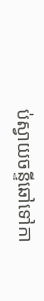ប់ស្វាយចន្ទីឆៅទៅកា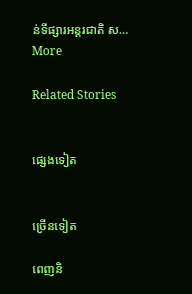ន់ទីផ្សារអន្តរជាតិ ស…
More

Related Stories


ផ្សេងទៀត


ច្រើនទៀត

ពេញនិ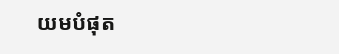យមបំផុត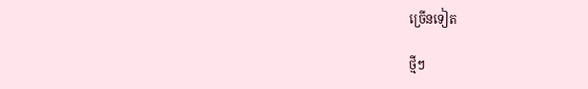ច្រើនទៀត

ថ្មីៗ